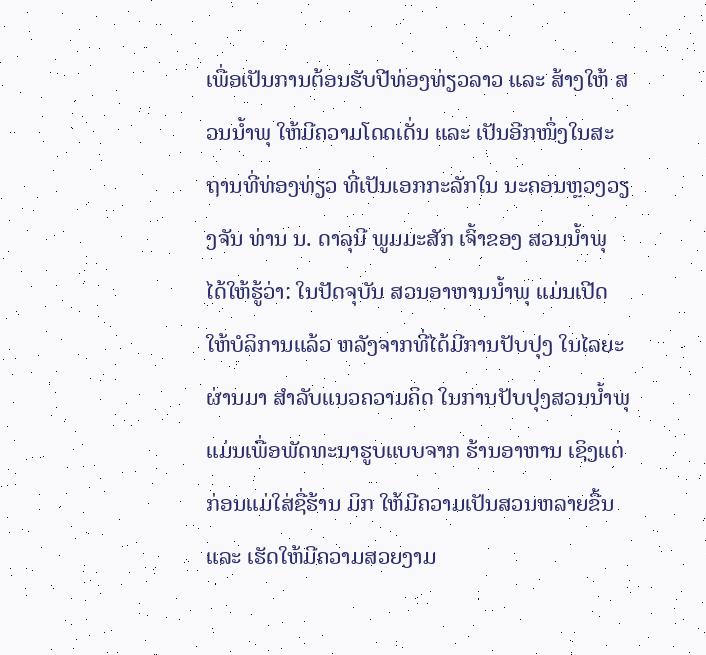ເພື່ອເປັນການຕ້ອນຮັບປີທ່ອງທ່ຽວລາວ ແລະ ສ້າງໃຫ້ ສວນນໍ້າພຸ ໃຫ້ມີຄວາມໂດດເດັ່ນ ແລະ ເປັນອີກໜຶ່ງໃນສະຖານທີ່ທ່ອງທ່ຽວ ທີ່ເປັນເອກກະລັກໃນ ນະຄອນຫຼວງວຽງຈັນ ທ່ານ ນ. ດາລຸນີ ພູມມະສັກ ເຈົ້າຂອງ ສວນນໍ້າພຸ ໄດ້ໃຫ້ຮູ້ວ່າ: ໃນປັດຈຸບັນ ສວນອາຫານນໍ້າພຸ ແມ່ນເປີດໃຫ້ບໍລິການແລ້ວ ຫລັງຈາກທີ່ໄດ້ມີການປັບປຸງ ໃນໄລຍະຜ່ານມາ ສໍາລັບແນວຄວາມຄິດ ໃນການປັບປຸງສວນນໍ້າພຸ ແມ່ນເພື່ອພັດທະນາຮູບແບບຈາກ ຮ້ານອາຫານ ເຊິງແຕ່ກ່ອນແມ່ໃສ່ຊື່ຮ້ານ ມິກ ໃຫ້ມີຄວາມເປັນສວນຫລາຍຂື້ນ ແລະ ເຮັດໃຫ້ມີຄວາມສວຍງາມ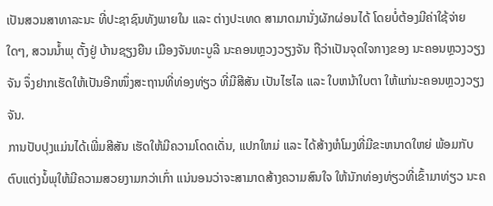ເປັນສວນສາທາລະນະ ທີ່ປະຊາຊົນທັງພາຍໃນ ແລະ ຕ່າງປະເທດ ສາມາດມານັ່ງຜັກຜ່ອນໄດ້ ໂດຍບໍ່ຕ້ອງມີຄ່າໃຊ້ຈ່າຍໃດໆ, ສວນນໍ້າພຸ ຕັ້ງຢູ່ ບ້ານຊຽງຍືນ ເມືອງຈັນທະບູລີ ນະຄອນຫຼວງວຽງຈັນ ຖືວ່າເປັນຈຸດໃຈກາງຂອງ ນະຄອນຫຼວງວຽງຈັນ ຈຶ່ງຢາກເຮັດໃຫ້ເປັນອີກໜຶ່ງສະຖານທີ່ທ່ອງທ່ຽວ ທີ່ມີສີສັນ ເປັນໄຮໄລ ແລະ ໃບຫນ້າໃບຕາ ໃຫ້ແກ່ນະຄອນຫຼວງວຽງຈັນ.
ການປັບປຸງແມ່ນໄດ້ເພີ່ມສີສັນ ເຮັດໃຫ້ມີຄວາມໂດດເດັ່ນ, ແປກໃຫມ່ ແລະ ໄດ້ສ້າງຫໍໂມງທີ່ມີຂະຫນາດໃຫຍ່ ພ້ອມກັບຕົບແຕ່ງນໍ້ພຸໃຫ້ມີຄວາມສວຍງາມກວ່າເກົ່າ ແນ່ນອນວ່າຈະສາມາດສ້າງຄວາມສົນໃຈ ໃຫ້ນັກທ່ອງທ່ຽວທີ່ເຂົ້າມາທ່ຽວ ນະຄ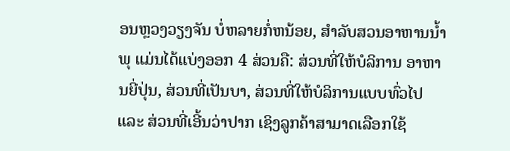ອນຫຼວງວຽງຈັນ ບໍ່ຫລາຍກໍ່ຫນ້ອຍ, ສໍາລັບສວນອາຫານນໍ້າພຸ ແມ່ນໄດ້ແບ່ງອອກ 4 ສ່ວນຄື: ສ່ວນທີ່ໃຫ້ບໍລິການ ອາຫານຍີ່ປຸ່ນ, ສ່ວນທີ່ເປັນບາ, ສ່ວນທີ່ໃຫ້ບໍລິການແບບທົ່ວໄປ ແລະ ສ່ວນທີ່ເອີ້ນວ່າປາກ ເຊິງລູກຄ້າສາມາດເລືອກໃຊ້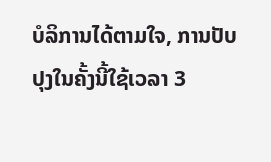ບໍລິການໄດ້ຕາມໃຈ, ການປັບປຸງໃນຄັ້ງນີ້ໃຊ້ເວລາ 3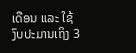ເດືອນ ແລະ ໃຊ້ງົບປະມານເຖິງ 3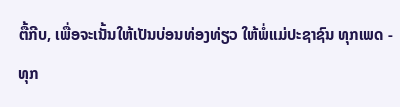ຕື້ກີບ, ເພື່ອຈະເນັ້ນໃຫ້ເປັນບ່ອນທ່ອງທ່ຽວ ໃຫ້ພໍ່ແມ່ປະຊາຊົນ ທຸກເພດ - ທຸກ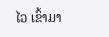ໄວ ເຂົ້າມາ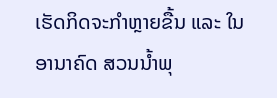ເຮັດກິດຈະກໍາຫຼາຍຂື້ນ ແລະ ໃນອານາຄົດ ສວນນໍ້າພຸ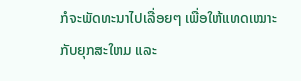ກໍຈະພັດທະນາໄປເລື່ອຍໆ ເພື່ອໃຫ້ແທດເໝາະກັບຍຸກສະໃຫມ ແລະ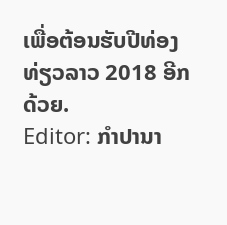ເພື່ອຕ້ອນຮັບປີທ່ອງທ່ຽວລາວ 2018 ອີກດ້ວຍ.
Editor: ກຳປານາ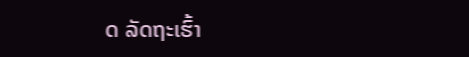ດ ລັດຖະເຮົ້າ